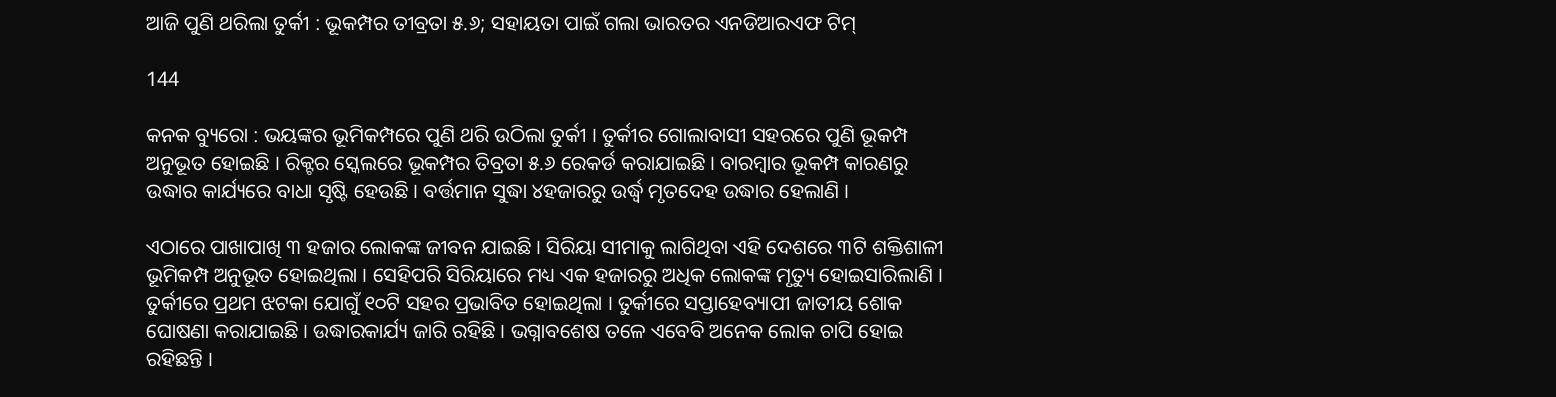ଆଜି ପୁଣି ଥରିଲା ତୁର୍କୀ : ଭୂକମ୍ପର ତୀବ୍ରତା ୫.୬; ସହାୟତା ପାଇଁ ଗଲା ଭାରତର ଏନଡିଆରଏଫ ଟିମ୍

144

କନକ ବ୍ୟୁରୋ : ଭୟଙ୍କର ଭୂମିକମ୍ପରେ ପୁଣି ଥରି ଉଠିଲା ତୁର୍କୀ । ତୁର୍କୀର ଗୋଲାବାସୀ ସହରରେ ପୁଣି ଭୂକମ୍ପ ଅନୁଭୂତ ହୋଇଛି । ରିକ୍ଟର ସ୍କେଲରେ ଭୂକମ୍ପର ତିବ୍ରତା ୫.୬ ରେକର୍ଡ କରାଯାଇଛି । ବାରମ୍ବାର ଭୂକମ୍ପ କାରଣରୁ ଉଦ୍ଧାର କାର୍ଯ୍ୟରେ ବାଧା ସୃଷ୍ଟି ହେଉଛି । ବର୍ତ୍ତମାନ ସୁଦ୍ଧା ୪ହଜାରରୁ ଉର୍ଦ୍ଧ୍ୱ ମୃତଦେହ ଉଦ୍ଧାର ହେଲାଣି ।

ଏଠାରେ ପାଖାପାଖି ୩ ହଜାର ଲୋକଙ୍କ ଜୀବନ ଯାଇଛି । ସିରିୟା ସୀମାକୁ ଲାଗିଥିବା ଏହି ଦେଶରେ ୩ଟି ଶକ୍ତିଶାଳୀ ଭୂମିକମ୍ପ ଅନୁଭୂତ ହୋଇଥିଲା । ସେହିପରି ସିରିୟାରେ ମଧ୍ୟ ଏକ ହଜାରରୁ ଅଧିକ ଲୋକଙ୍କ ମୃତ୍ୟୁ ହୋଇସାରିଲାଣି । ତୁର୍କୀରେ ପ୍ରଥମ ଝଟକା ଯୋଗୁଁ ୧୦ଟି ସହର ପ୍ରଭାବିତ ହୋଇଥିଲା । ତୁର୍କୀରେ ସପ୍ତାହେବ୍ୟାପୀ ଜାତୀୟ ଶୋକ ଘୋଷଣା କରାଯାଇଛି । ଉଦ୍ଧାରକାର୍ଯ୍ୟ ଜାରି ରହିଛି । ଭଗ୍ନାବଶେଷ ତଳେ ଏବେବି ଅନେକ ଲୋକ ଚାପି ହୋଇ ରହିଛନ୍ତି ।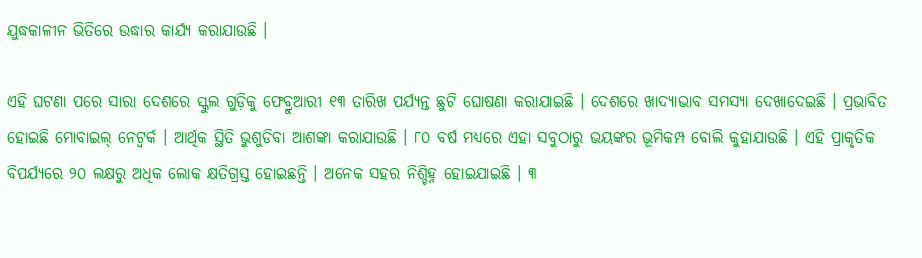ଯୁଦ୍ଧକାଳୀନ ଭିତିରେ ଉଦ୍ଧାର କାର୍ଯ୍ୟ କରାଯାଉଛି ।

ଏହି ଘଟଣା ପରେ ସାରା ଦେଶରେ ସ୍କୁଲ ଗୁଡ଼ିକୁ ଫେବ୍ରୁଆରୀ ୧୩ ତାରିଖ ପର୍ଯ୍ୟନ୍ତ ଛୁଟି ଘୋଷଣା କରାଯାଇଛି । ଦେଶରେ ଖାଦ୍ୟାଭାବ ସମସ୍ୟା ଦେଖାଦେଇଛି । ପ୍ରଭାବିତ ହୋଇଛି ମୋବାଇଲ୍ ନେଟ୍ୱର୍କ । ଆର୍ଥିକ ସ୍ଥିତି ଭୁଶୁଡିବା ଆଶଙ୍କା କରାଯାଉଛି । ୮୦ ବର୍ଷ ମଧ୍ୟରେ ଏହା ସବୁଠାରୁ ଭୟଙ୍କର ଭୂମିକମ୍ପ ବୋଲି କୁହାଯାଉଛି । ଏହି ପ୍ରାକୃତିକ ବିପର୍ଯ୍ୟରେ ୨୦ ଲକ୍ଷରୁ ଅଧିକ ଲୋକ କ୍ଷତିଗ୍ରସ୍ତ ହୋଇଛନ୍ତି । ଅନେକ ସହର ନିଶ୍ଚିହ୍ନ ହୋଇଯାଇଛି । ୩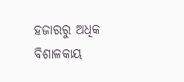ହଜାରରୁ ଅଧିକ ବିଶାଳକାୟ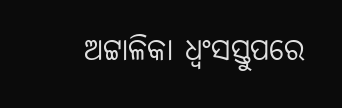ଅଟ୍ଟାଳିକା ଧ୍ୱଂସସ୍ତୁପରେ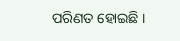ପରିଣତ ହୋଇଛି ।